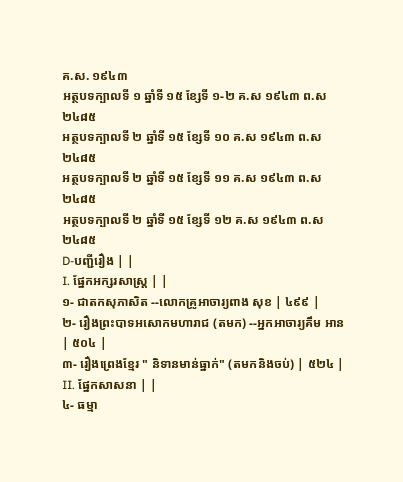គ.ស. ១៩៤៣
អត្ថបទក្បាលទី ១ ឆ្នាំទី ១៥ ខ្សែទី ១-២ គ.ស ១៩៤៣ ព.ស ២៤៨៥
អត្ថបទក្បាលទី ២ ឆ្នាំទី ១៥ ខ្សែទី ១០ គ.ស ១៩៤៣ ព.ស ២៤៨៥
អត្ថបទក្បាលទី ២ ឆ្នាំទី ១៥ ខ្សែទី ១១ គ.ស ១៩៤៣ ព.ស ២៤៨៥
អត្ថបទក្បាលទី ២ ឆ្នាំទី ១៥ ខ្សែទី ១២ គ.ស ១៩៤៣ ព.ស ២៤៨៥
D-បញ្ជីរឿង | |
I. ផ្នែកអក្សរសាស្ត្រ | |
១- ជាតកសុភាសិត --លោកគ្រូអាចារ្យពាង សុខ | ៤៩៩ |
២- រឿងព្រះបាទអសោកមហារាជ (តមក) --អ្នកអាចារ្យគឹម អាន | ៥០៤ |
៣- រឿងព្រេងខ្មែរ " និទានមាន់ធ្នាក់" (តមកនិងចប់) | ៥២៤ |
II. ផ្នែកសាសនា | |
៤- ធម្មា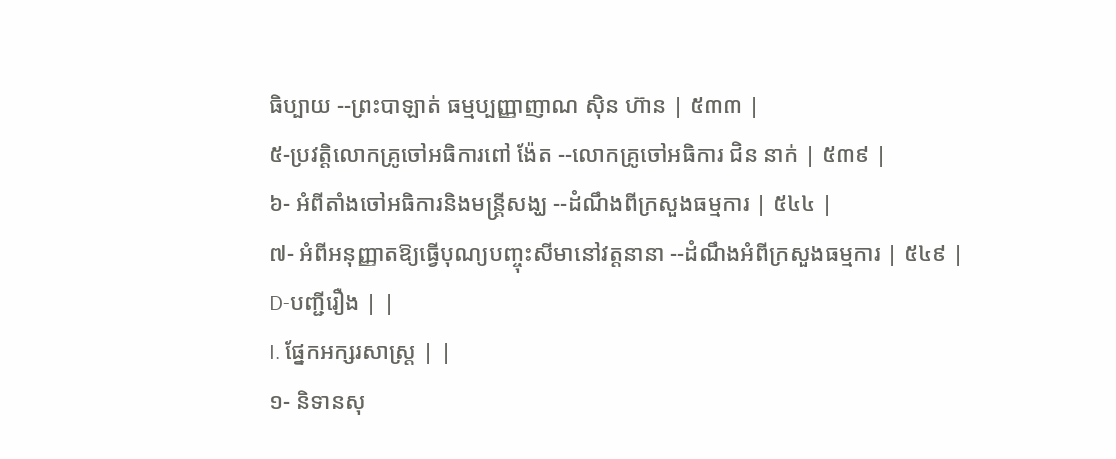ធិប្បាយ --ព្រះបាឡាត់ ធម្មប្បញ្ញាញាណ ស៊ិន ហ៊ាន | ៥៣៣ |
៥-ប្រវត្ដិលោកគ្រូចៅអធិការពៅ ង៉ែត --លោកគ្រូចៅអធិការ ជិន នាក់ | ៥៣៩ |
៦- អំពីតាំងចៅអធិការនិងមន្ត្រីសង្ឃ --ដំណឹងពីក្រសួងធម្មការ | ៥៤៤ |
៧- អំពីអនុញ្ញាតឱ្យធ្វើបុណ្យបញ្ចុះសីមានៅវត្តនានា --ដំណឹងអំពីក្រសួងធម្មការ | ៥៤៩ |
D-បញ្ជីរឿង | |
I. ផ្នែកអក្សរសាស្ត្រ | |
១- និទានសុ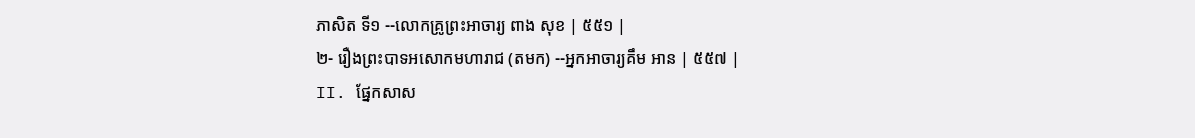ភាសិត ទី១ --លោកគ្រូព្រះអាចារ្យ ពាង សុខ | ៥៥១ |
២- រឿងព្រះបាទអសោកមហារាជ (តមក) --អ្នកអាចារ្យគឹម អាន | ៥៥៧ |
II. ផ្នែកសាស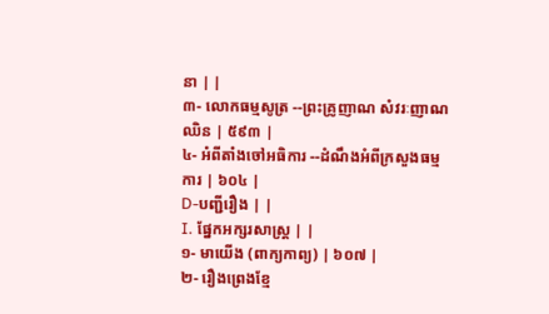នា | |
៣- លោកធម្មសូត្រ --ព្រះគ្រូញាណ សំវរៈញាណ ឈិន | ៥៩៣ |
៤- អំពីតាំងចៅអធិការ --ដំណឹងអំពីក្រសួងធម្មការ | ៦០៤ |
D-បញ្ជីរឿង | |
I. ផ្នែកអក្សរសាស្ត្រ | |
១- មាយើង (ពាក្យកាព្យ) | ៦០៧ |
២- រឿងព្រេងខ្មែ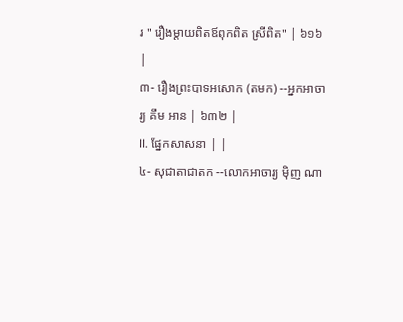រ " រឿងម្ដាយពិតឪពុកពិត ស្រីពិត" | ៦១៦ |
៣- រឿងព្រះបាទអសោក (តមក) --អ្នកអាចារ្យ គឹម អាន | ៦៣២ |
II. ផ្នែកសាសនា | |
៤- សុជាតាជាតក --លោកអាចារ្យ ម៉ិញ ណា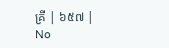គ្រី | ៦៥៧ |
No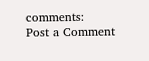comments:
Post a Comment